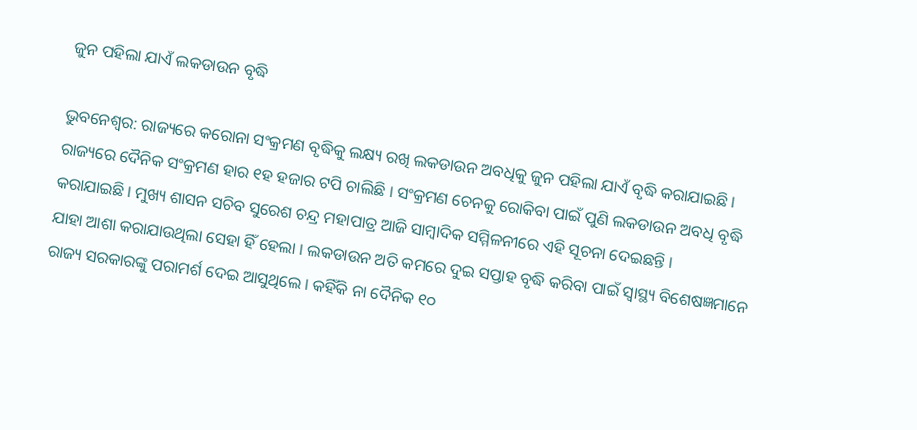ଜୁନ ପହିଲା ଯାଏଁ ଲକଡାଉନ ବୃଦ୍ଧି

ଭୁବନେଶ୍ୱର: ରାଜ୍ୟରେ କରୋନା ସଂକ୍ରମଣ ବୃଦ୍ଧିକୁ ଲକ୍ଷ୍ୟ ରଖି ଲକଡାଉନ ଅବଧିକୁ ଜୁନ ପହିଲା ଯାଏଁ ବୃଦ୍ଧି କରାଯାଇଛି । ରାଜ୍ୟରେ ଦୈନିକ ସଂକ୍ରମଣ ହାର ୧ହ ହଜାର ଟପି ଚାଲିଛି । ସଂକ୍ରମଣ ଚେନକୁ ରୋକିବା ପାଇଁ ପୁଣି ଲକଡାଉନ ଅବଧି ବୃଦ୍ଧି କରାଯାଇଛି । ମୁଖ୍ୟ ଶାସନ ସଚିବ ସୁରେଶ ଚନ୍ଦ୍ର ମହାପାତ୍ର ଆଜି ସାମ୍ବାଦିକ ସମ୍ମିଳନୀରେ ଏହି ସୂଚନା ଦେଇଛନ୍ତି ।
ଯାହା ଆଶା କରାଯାଉଥିଲା ସେହା ହିଁ ହେଲା । ଲକଡାଉନ ଅତି କମରେ ଦୁଇ ସପ୍ତାହ ବୃଦ୍ଧି କରିବା ପାଇଁ ସ୍ୱାସ୍ଥ୍ୟ ବିଶେଷଜ୍ଞମାନେ ରାଜ୍ୟ ସରକାରଙ୍କୁ ପରାମର୍ଶ ଦେଇ ଆସୁଥିଲେ । କହିଁକି ନା ଦୈନିକ ୧୦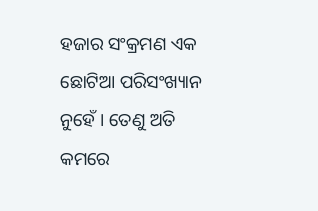ହଜାର ସଂକ୍ରମଣ ଏକ ଛୋଟିଆ ପରିସଂଖ୍ୟାନ ନୁହେଁ । ତେଣୁ ଅତି କମରେ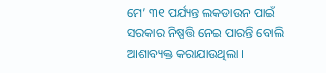ମେ’ ୩୧ ପର୍ଯ୍ୟନ୍ତ ଲକଡାଉନ ପାଇଁ ସରକାର ନିଷ୍ପତ୍ତି ନେଇ ପାରନ୍ତି ବୋଲି ଆଶାବ୍ୟକ୍ତ କରାଯାଉଥିଲା ।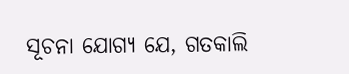ସୂଚନା ଯୋଗ୍ୟ ଯେ, ଗତକାଲି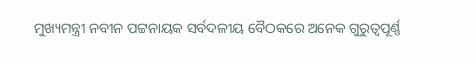ମୁଖ୍ୟମନ୍ତ୍ରୀ ନବୀନ ପଟ୍ଟନାୟକ ସର୍ବଦଳୀୟ ବୈଠକରେ ଅନେକ ଗୁରୁତ୍ୱପୂର୍ଣ୍ଣ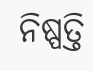ନିଷ୍ପତ୍ତି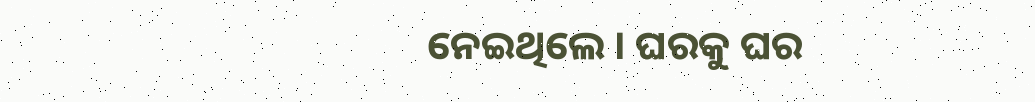ନେଇଥିଲେ । ଘରକୁ ଘର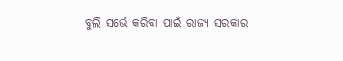ବୁଲି ସର୍ଭେ କରିବା ପାଇଁ ରାଜ୍ୟ ସରକାର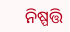ନିଷ୍ପତ୍ତି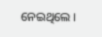ନେଇଥିଲେ ।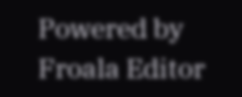Powered by Froala Editor